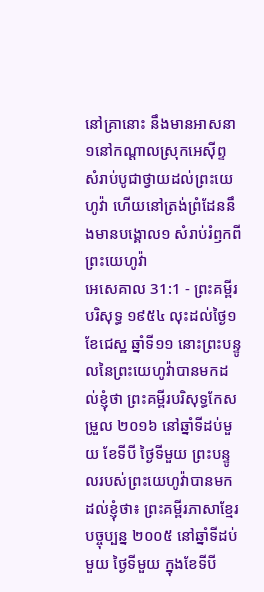នៅគ្រានោះ នឹងមានអាសនា១នៅកណ្តាលស្រុកអេស៊ីព្ទ សំរាប់បូជាថ្វាយដល់ព្រះយេហូវ៉ា ហើយនៅត្រង់ព្រំដែននឹងមានបង្គោល១ សំរាប់រំឭកពីព្រះយេហូវ៉ា
អេសេគាល 31:1 - ព្រះគម្ពីរបរិសុទ្ធ ១៩៥៤ លុះដល់ថ្ងៃ១ ខែជេស្ឋ ឆ្នាំទី១១ នោះព្រះបន្ទូលនៃព្រះយេហូវ៉ាបានមកដល់ខ្ញុំថា ព្រះគម្ពីរបរិសុទ្ធកែសម្រួល ២០១៦ នៅឆ្នាំទីដប់មួយ ខែទីបី ថ្ងៃទីមួយ ព្រះបន្ទូលរបស់ព្រះយេហូវ៉ាបានមកដល់ខ្ញុំថា៖ ព្រះគម្ពីរភាសាខ្មែរបច្ចុប្បន្ន ២០០៥ នៅឆ្នាំទីដប់មួយ ថ្ងៃទីមួយ ក្នុងខែទីបី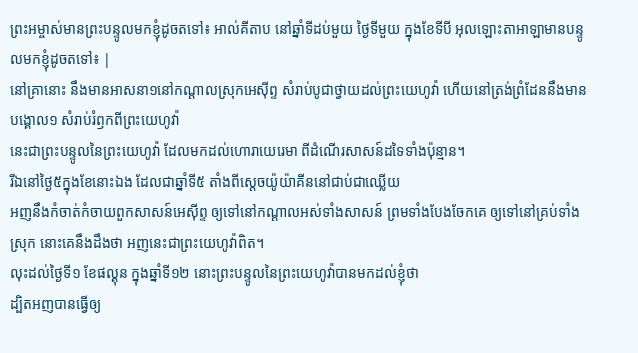ព្រះអម្ចាស់មានព្រះបន្ទូលមកខ្ញុំដូចតទៅ៖ អាល់គីតាប នៅឆ្នាំទីដប់មួយ ថ្ងៃទីមួយ ក្នុងខែទីបី អុលឡោះតាអាឡាមានបន្ទូលមកខ្ញុំដូចតទៅ៖ |
នៅគ្រានោះ នឹងមានអាសនា១នៅកណ្តាលស្រុកអេស៊ីព្ទ សំរាប់បូជាថ្វាយដល់ព្រះយេហូវ៉ា ហើយនៅត្រង់ព្រំដែននឹងមានបង្គោល១ សំរាប់រំឭកពីព្រះយេហូវ៉ា
នេះជាព្រះបន្ទូលនៃព្រះយេហូវ៉ា ដែលមកដល់ហោរាយេរេមា ពីដំណើរសាសន៍ដទៃទាំងប៉ុន្មាន។
រីឯនៅថ្ងៃ៥ក្នុងខែនោះឯង ដែលជាឆ្នាំទី៥ តាំងពីស្តេចយ៉ូយ៉ាគីននៅជាប់ជាឈ្លើយ
អញនឹងកំចាត់កំចាយពួកសាសន៍អេស៊ីព្ទ ឲ្យទៅនៅកណ្តាលអស់ទាំងសាសន៍ ព្រមទាំងបែងចែកគេ ឲ្យទៅនៅគ្រប់ទាំងស្រុក នោះគេនឹងដឹងថា អញនេះជាព្រះយេហូវ៉ាពិត។
លុះដល់ថ្ងៃទី១ ខែផល្គុន ក្នុងឆ្នាំទី១២ នោះព្រះបន្ទូលនៃព្រះយេហូវ៉ាបានមកដល់ខ្ញុំថា
ដ្បិតអញបានធ្វើឲ្យ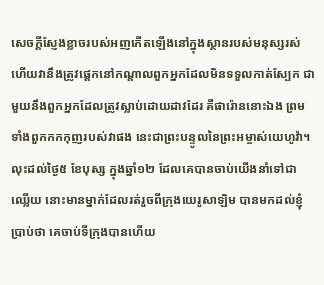សេចក្ដីស្ញែងខ្លាចរបស់អញកើតឡើងនៅក្នុងស្ថានរបស់មនុស្សរស់ ហើយវានឹងត្រូវផ្តេកនៅកណ្តាលពួកអ្នកដែលមិនទទួលកាត់ស្បែក ជាមួយនឹងពួកអ្នកដែលត្រូវស្លាប់ដោយដាវដែរ គឺផារ៉ោននោះឯង ព្រមទាំងពួកកកកុញរបស់វាផង នេះជាព្រះបន្ទូលនៃព្រះអម្ចាស់យេហូវ៉ា។
លុះដល់ថ្ងៃ៥ ខែបុស្ស ក្នុងឆ្នាំ១២ ដែលគេបានចាប់យើងនាំទៅជាឈ្លើយ នោះមានម្នាក់ដែលរត់រួចពីក្រុងយេរូសាឡិម បានមកដល់ខ្ញុំប្រាប់ថា គេចាប់ទីក្រុងបានហើយ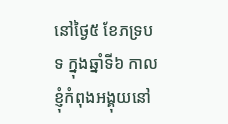នៅថ្ងៃ៥ ខែភទ្របទ ក្នុងឆ្នាំទី៦ កាលខ្ញុំកំពុងអង្គុយនៅ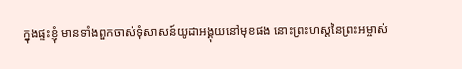ក្នុងផ្ទះខ្ញុំ មានទាំងពួកចាស់ទុំសាសន៍យូដាអង្គុយនៅមុខផង នោះព្រះហស្តនៃព្រះអម្ចាស់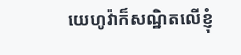យេហូវ៉ាក៏សណ្ឋិតលើខ្ញុំ